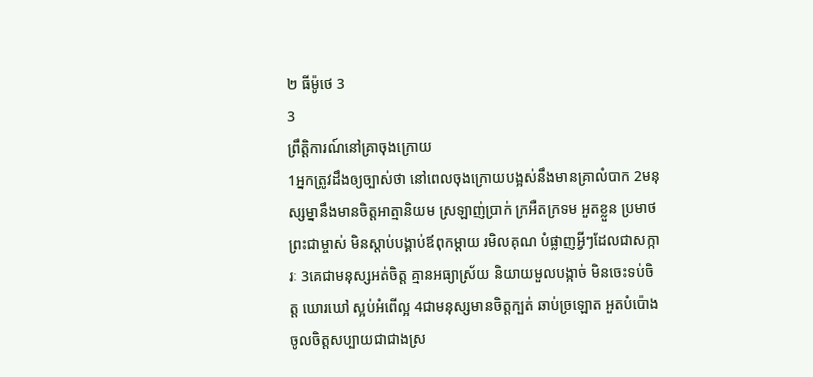២ ធីម៉ូថេ 3
3
ព្រឹត្តិការណ៍នៅគ្រាចុងក្រោយ
1អ្នកត្រូវដឹងឲ្យច្បាស់ថា នៅពេលចុងក្រោយបង្អស់នឹងមានគ្រាលំបាក 2មនុស្សម្នានឹងមានចិត្តអាត្មានិយម ស្រឡាញ់ប្រាក់ ក្រអឺតក្រទម អួតខ្លួន ប្រមាថព្រះជាម្ចាស់ មិនស្ដាប់បង្គាប់ឪពុកម្ដាយ រមិលគុណ បំផ្លាញអ្វីៗដែលជាសក្ការៈ 3គេជាមនុស្សអត់ចិត្ត គ្មានអធ្យាស្រ័យ និយាយមួលបង្កាច់ មិនចេះទប់ចិត្ត ឃោរឃៅ ស្អប់អំពើល្អ 4ជាមនុស្សមានចិត្តក្បត់ ឆាប់ច្រឡោត អួតបំប៉ោង ចូលចិត្តសប្បាយជាជាងស្រ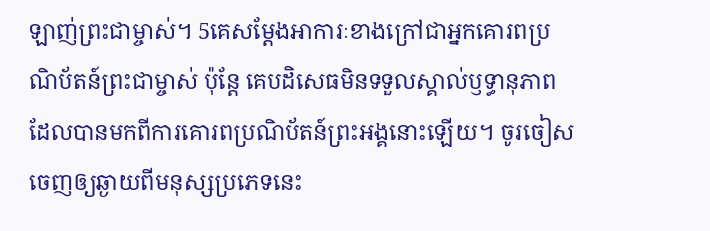ឡាញ់ព្រះជាម្ចាស់។ 5គេសម្តែងអាការៈខាងក្រៅជាអ្នកគោរពប្រណិប័តន៍ព្រះជាម្ចាស់ ប៉ុន្តែ គេបដិសេធមិនទទួលស្គាល់ឫទ្ធានុភាព ដែលបានមកពីការគោរពប្រណិប័តន៍ព្រះអង្គនោះឡើយ។ ចូរចៀសចេញឲ្យឆ្ងាយពីមនុស្សប្រភេទនេះ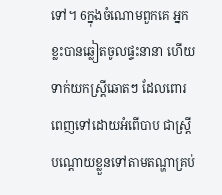ទៅ។ 6ក្នុងចំណោមពួកគេ អ្នកខ្លះបានឆ្លៀតចូលផ្ទះនានា ហើយទាក់យកស្ត្រីឆោតៗ ដែលពោរពេញទៅដោយអំពើបាប ជាស្ត្រីបណ្ដោយខ្លួនទៅតាមតណ្ហាគ្រប់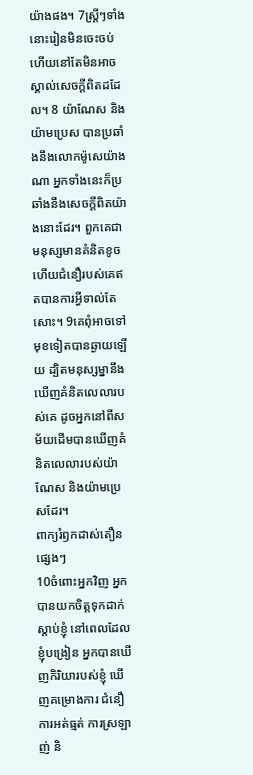យ៉ាងផង។ 7ស្ត្រីៗទាំងនោះរៀនមិនចេះចប់ ហើយនៅតែមិនអាចស្គាល់សេចក្ដីពិតដដែល។ 8 យ៉ាណែស និងយ៉ាមប្រេស បានប្រឆាំងនឹងលោកម៉ូសេយ៉ាងណា អ្នកទាំងនេះក៏ប្រឆាំងនឹងសេចក្ដីពិតយ៉ាងនោះដែរ។ ពួកគេជាមនុស្សមានគំនិតខូច ហើយជំនឿរបស់គេឥតបានការអ្វីទាល់តែសោះ។ 9គេពុំអាចទៅមុខទៀតបានឆ្ងាយឡើយ ដ្បិតមនុស្សម្នានឹងឃើញគំនិតលេលារបស់គេ ដូចអ្នកនៅពីសម័យដើមបានឃើញគំនិតលេលារបស់យ៉ាណែស និងយ៉ាមប្រេសដែរ។
ពាក្យរំឭកដាស់តឿនផ្សេងៗ
10ចំពោះអ្នកវិញ អ្នកបានយកចិត្តទុកដាក់ស្ដាប់ខ្ញុំ នៅពេលដែលខ្ញុំបង្រៀន អ្នកបានឃើញកិរិយារបស់ខ្ញុំ ឃើញគម្រោងការ ជំនឿ ការអត់ធ្មត់ ការស្រឡាញ់ និ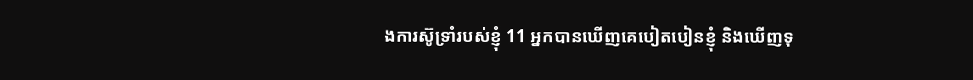ងការស៊ូទ្រាំរបស់ខ្ញុំ 11 អ្នកបានឃើញគេបៀតបៀនខ្ញុំ និងឃើញទុ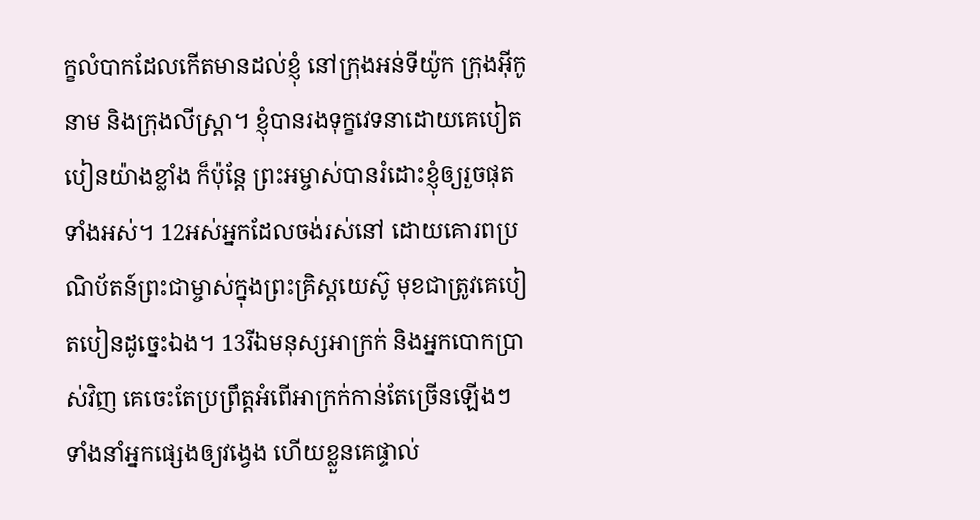ក្ខលំបាកដែលកើតមានដល់ខ្ញុំ នៅក្រុងអន់ទីយ៉ូក ក្រុងអ៊ីកូនាម និងក្រុងលីស្ដ្រា។ ខ្ញុំបានរងទុក្ខវេទនាដោយគេបៀតបៀនយ៉ាងខ្លាំង ក៏ប៉ុន្តែ ព្រះអម្ចាស់បានរំដោះខ្ញុំឲ្យរួចផុតទាំងអស់។ 12អស់អ្នកដែលចង់រស់នៅ ដោយគោរពប្រណិប័តន៍ព្រះជាម្ចាស់ក្នុងព្រះគ្រិស្តយេស៊ូ មុខជាត្រូវគេបៀតបៀនដូច្នេះឯង។ 13រីឯមនុស្សអាក្រក់ និងអ្នកបោកប្រាស់វិញ គេចេះតែប្រព្រឹត្តអំពើអាក្រក់កាន់តែច្រើនឡើងៗ ទាំងនាំអ្នកផ្សេងឲ្យវង្វេង ហើយខ្លួនគេផ្ទាល់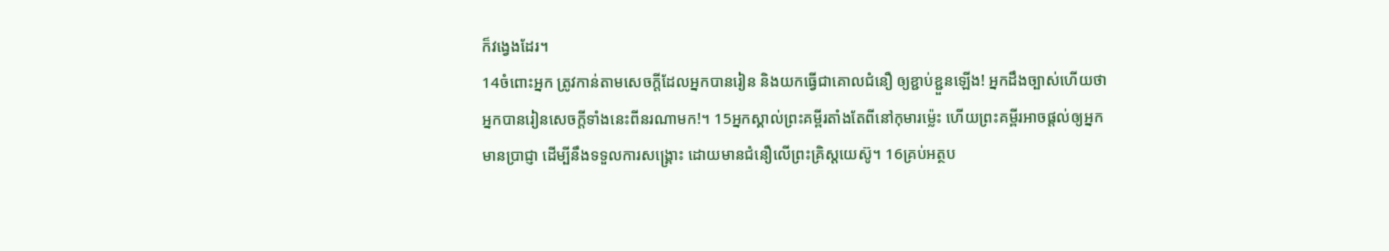ក៏វង្វេងដែរ។
14ចំពោះអ្នក ត្រូវកាន់តាមសេចក្ដីដែលអ្នកបានរៀន និងយកធ្វើជាគោលជំនឿ ឲ្យខ្ជាប់ខ្ជួនឡើង! អ្នកដឹងច្បាស់ហើយថា អ្នកបានរៀនសេចក្ដីទាំងនេះពីនរណាមក!។ 15អ្នកស្គាល់ព្រះគម្ពីរតាំងតែពីនៅកុមារម៉្លេះ ហើយព្រះគម្ពីរអាចផ្ដល់ឲ្យអ្នកមានប្រាជ្ញា ដើម្បីនឹងទទួលការសង្គ្រោះ ដោយមានជំនឿលើព្រះគ្រិស្តយេស៊ូ។ 16គ្រប់អត្ថប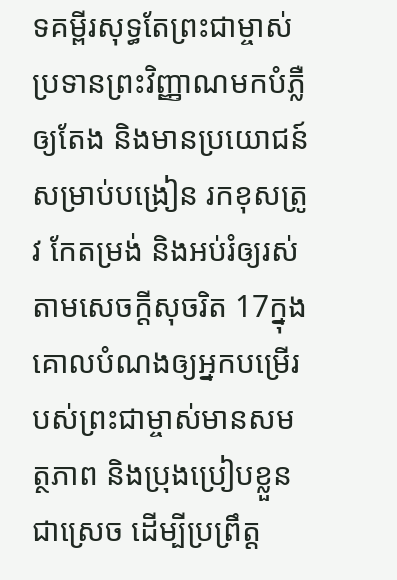ទគម្ពីរសុទ្ធតែព្រះជាម្ចាស់ប្រទានព្រះវិញ្ញាណមកបំភ្លឺឲ្យតែង និងមានប្រយោជន៍សម្រាប់បង្រៀន រកខុសត្រូវ កែតម្រង់ និងអប់រំឲ្យរស់តាមសេចក្ដីសុចរិត 17ក្នុងគោលបំណងឲ្យអ្នកបម្រើរបស់ព្រះជាម្ចាស់មានសមត្ថភាព និងប្រុងប្រៀបខ្លួនជាស្រេច ដើម្បីប្រព្រឹត្ត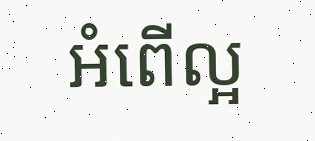អំពើល្អ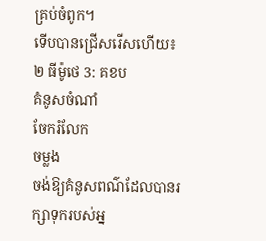គ្រប់ចំពូក។
ទើបបានជ្រើសរើសហើយ៖
២ ធីម៉ូថេ 3: គខប
គំនូសចំណាំ
ចែករំលែក
ចម្លង
ចង់ឱ្យគំនូសពណ៌ដែលបានរក្សាទុករបស់អ្ន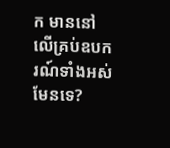ក មាននៅលើគ្រប់ឧបករណ៍ទាំងអស់មែនទេ?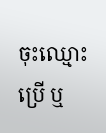ចុះឈ្មោះប្រើ ឬ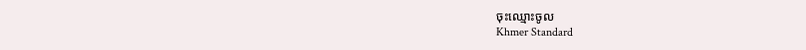ចុះឈ្មោះចូល
Khmer Standard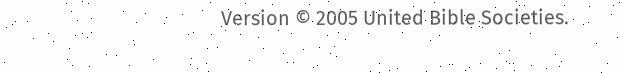Version © 2005 United Bible Societies.